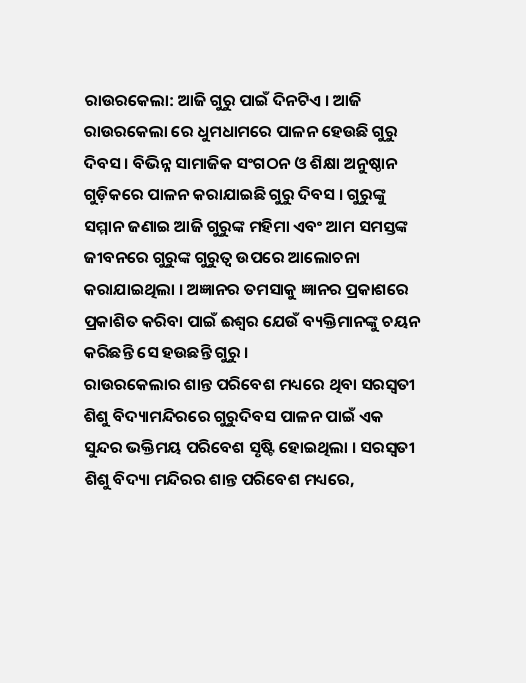ରାଉରକେଲା: ଆଜି ଗୁରୁ ପାଇଁ ଦିନଟିଏ । ଆଜି ରାଉରକେଲା ରେ ଧୁମଧାମରେ ପାଳନ ହେଉଛି ଗୁରୁ ଦିବସ । ବିଭିନ୍ନ ସାମାଜିକ ସଂଗଠନ ଓ ଶିକ୍ଷା ଅନୁଷ୍ଠାନ ଗୁଡ଼ିକରେ ପାଳନ କରାଯାଇଛି ଗୁରୁ ଦିବସ । ଗୁରୁଙ୍କୁ ସମ୍ମାନ ଜଣାଇ ଆଜି ଗୁରୁଙ୍କ ମହିମା ଏବଂ ଆମ ସମସ୍ତଙ୍କ ଜୀବନରେ ଗୁରୁଙ୍କ ଗୁରୁତ୍ୱ ଉପରେ ଆଲୋଚନା କରାଯାଇଥିଲା । ଅଜ୍ଞାନର ତମସାକୁ ଜ୍ଞାନର ପ୍ରକାଶରେ ପ୍ରକାଶିତ କରିବା ପାଇଁ ଈଶ୍ବର ଯେଉଁ ବ୍ୟକ୍ତିମାନଙ୍କୁ ଚୟନ କରିଛନ୍ତି ସେ ହଉଛନ୍ତି ଗୁରୁ ।
ରାଉରକେଲାର ଶାନ୍ତ ପରିବେଶ ମଧ୍ୟରେ ଥିବା ସରସ୍ବତୀ ଶିଶୁ ବିଦ୍ୟାମନ୍ଦିରରେ ଗୁରୁଦିବସ ପାଳନ ପାଇଁ ଏକ ସୁନ୍ଦର ଭକ୍ତିମୟ ପରିବେଶ ସୃଷ୍ଟି ହୋଇଥିଲା । ସରସ୍ୱତୀ ଶିଶୁ ବିଦ୍ୟା ମନ୍ଦିରର ଶାନ୍ତ ପରିବେଶ ମଧ୍ୟରେ,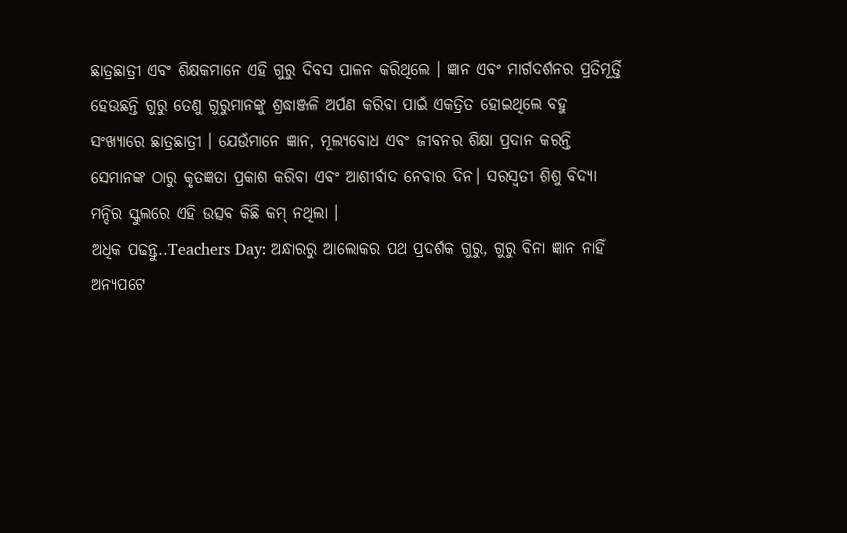ଛାତ୍ରଛାତ୍ରୀ ଏବଂ ଶିକ୍ଷକମାନେ ଏହି ଗୁରୁ ଦିବସ ପାଳନ କରିଥିଲେ । ଜ୍ଞାନ ଏବଂ ମାର୍ଗଦର୍ଶନର ପ୍ରତିମୂର୍ତ୍ତି ହେଉଛନ୍ତି ଗୁରୁ ତେଣୁ ଗୁରୁମାନଙ୍କୁ ଶ୍ରଦ୍ଧାଞ୍ଜଳି ଅର୍ପଣ କରିବା ପାଇଁ ଏକତ୍ରିତ ହୋଇଥିଲେ ବହୁ ସଂଖ୍ୟାରେ ଛାତ୍ରଛାତ୍ରୀ । ଯେଉଁମାନେ ଜ୍ଞାନ, ମୂଲ୍ୟବୋଧ ଏବଂ ଜୀବନର ଶିକ୍ଷା ପ୍ରଦାନ କରନ୍ତି ସେମାନଙ୍କ ଠାରୁ କୃତଜ୍ଞତା ପ୍ରକାଶ କରିବା ଏବଂ ଆଶୀର୍ବାଦ ନେବାର ଦିନ। ସରସ୍ବତୀ ଶିଶୁ ବିଦ୍ୟା ମନ୍ଦିର ସ୍କୁଲରେ ଏହି ଉତ୍ସବ କିଛି କମ୍ ନଥିଲା ।
ଅଧିକ ପଢନ୍ତୁ..Teachers Day: ଅନ୍ଧାରରୁ ଆଲୋକର ପଥ ପ୍ରଦର୍ଶକ ଗୁରୁ, ଗୁରୁ ବିନା ଜ୍ଞାନ ନାହିଁ
ଅନ୍ୟପଟେ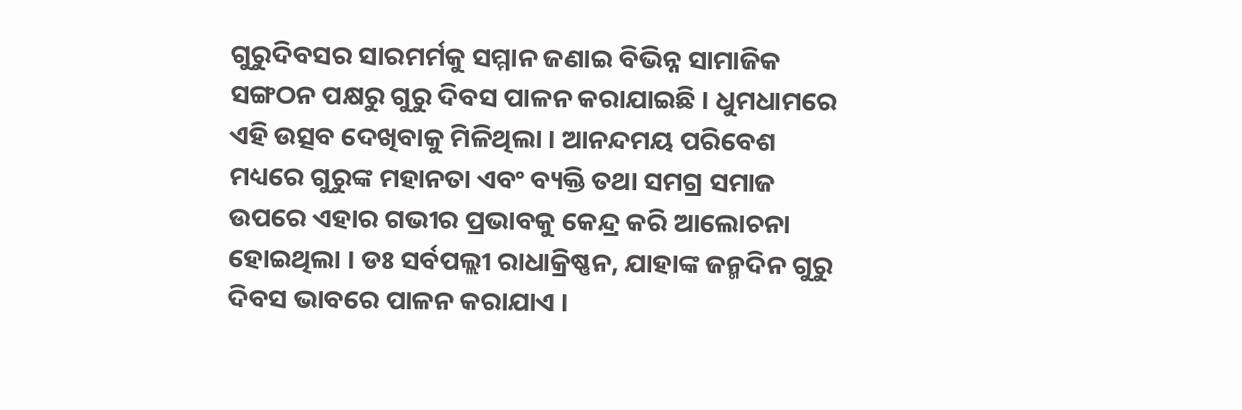ଗୁରୁଦିବସର ସାରମର୍ମକୁ ସମ୍ମାନ ଜଣାଇ ବିଭିନ୍ନ ସାମାଜିକ ସଙ୍ଗଠନ ପକ୍ଷରୁ ଗୁରୁ ଦିବସ ପାଳନ କରାଯାଇଛି । ଧୁମଧାମରେ ଏହି ଉତ୍ସବ ଦେଖିବାକୁ ମିଳିଥିଲା । ଆନନ୍ଦମୟ ପରିବେଶ ମଧ୍ୟରେ ଗୁରୁଙ୍କ ମହାନତା ଏବଂ ବ୍ୟକ୍ତି ତଥା ସମଗ୍ର ସମାଜ ଉପରେ ଏହାର ଗଭୀର ପ୍ରଭାବକୁ କେନ୍ଦ୍ର କରି ଆଲୋଚନା ହୋଇଥିଲା । ଡଃ ସର୍ବପଲ୍ଲୀ ରାଧାକ୍ରିଷ୍ଣନ, ଯାହାଙ୍କ ଜନ୍ମଦିନ ଗୁରୁ ଦିବସ ଭାବରେ ପାଳନ କରାଯାଏ ।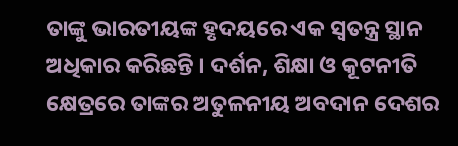ତାଙ୍କୁ ଭାରତୀୟଙ୍କ ହୃଦୟରେ ଏକ ସ୍ୱତନ୍ତ୍ର ସ୍ଥାନ ଅଧିକାର କରିଛନ୍ତି । ଦର୍ଶନ, ଶିକ୍ଷା ଓ କୂଟନୀତି କ୍ଷେତ୍ରରେ ତାଙ୍କର ଅତୁଳନୀୟ ଅବଦାନ ଦେଶର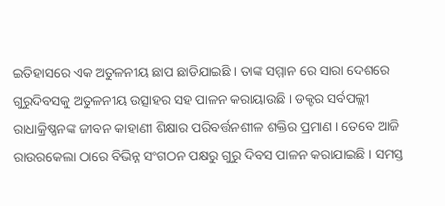ଇତିହାସରେ ଏକ ଅତୁଳନୀୟ ଛାପ ଛାଡିଯାଇଛି । ତାଙ୍କ ସମ୍ମାନ ରେ ସାରା ଦେଶରେ ଗୁରୁଦିବସକୁ ଅତୁଳନୀୟ ଉତ୍ସାହର ସହ ପାଳନ କରାୟାଉଛି । ଡକ୍ଟର ସର୍ବପଲ୍ଲୀ ରାଧାକ୍ରିଷ୍ଣନଙ୍କ ଜୀବନ କାହାଣୀ ଶିକ୍ଷାର ପରିବର୍ତ୍ତନଶୀଳ ଶକ୍ତିର ପ୍ରମାଣ । ତେବେ ଆଜି ରାଉରକେଲା ଠାରେ ବିଭିନ୍ନ ସଂଗଠନ ପକ୍ଷରୁ ଗୁରୁ ଦିବସ ପାଳନ କରାଯାଇଛି । ସମସ୍ତ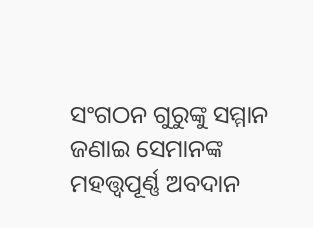ସଂଗଠନ ଗୁରୁଙ୍କୁ ସମ୍ମାନ ଜଣାଇ ସେମାନଙ୍କ ମହତ୍ତ୍ୱପୂର୍ଣ୍ଣ ଅବଦାନ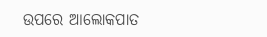ଉପରେ ଆଲୋକପାତ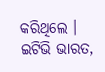କରିଥିଲେ ।
ଇଟିଭି ଭାରତ,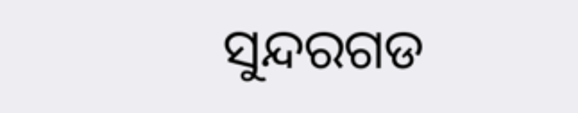ସୁନ୍ଦରଗଡ